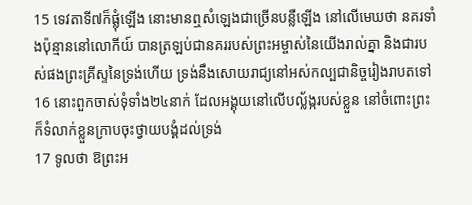15 ទេវតាទី៧ក៏ផ្លុំឡើង នោះមានឮសំឡេងជាច្រើនបន្លឺឡើង នៅលើមេឃថា នគរទាំងប៉ុន្មាននៅលោកីយ៍ បានត្រឡប់ជានគររបស់ព្រះអម្ចាស់នៃយើងរាល់គ្នា និងជារបស់ផងព្រះគ្រីស្ទនៃទ្រង់ហើយ ទ្រង់នឹងសោយរាជ្យនៅអស់កល្បជានិច្ចរៀងរាបតទៅ
16 នោះពួកចាស់ទុំទាំង២៤នាក់ ដែលអង្គុយនៅលើបល្ល័ង្ករបស់ខ្លួន នៅចំពោះព្រះ ក៏ទំលាក់ខ្លួនក្រាបចុះថ្វាយបង្គំដល់ទ្រង់
17 ទូលថា ឱព្រះអ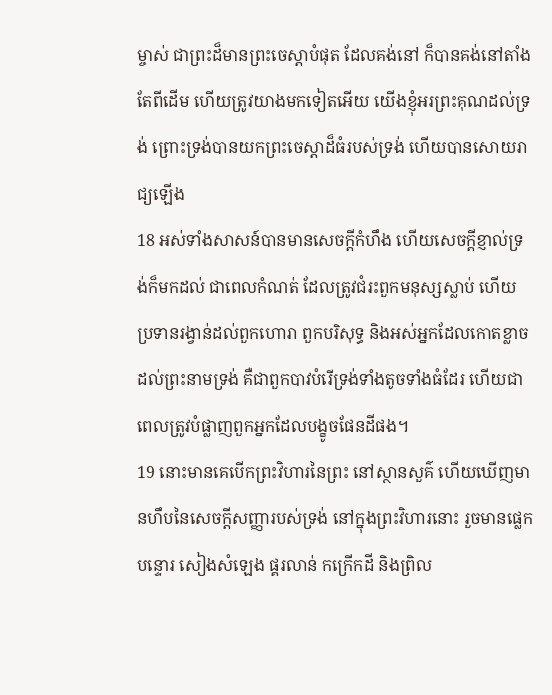ម្ចាស់ ជាព្រះដ៏មានព្រះចេស្តាបំផុត ដែលគង់នៅ ក៏បានគង់នៅតាំងតែពីដើម ហើយត្រូវយាងមកទៀតអើយ យើងខ្ញុំអរព្រះគុណដល់ទ្រង់ ព្រោះទ្រង់បានយកព្រះចេស្តាដ៏ធំរបស់ទ្រង់ ហើយបានសោយរាជ្យឡើង
18 អស់ទាំងសាសន៍បានមានសេចក្ដីកំហឹង ហើយសេចក្ដីខ្ញាល់ទ្រង់ក៏មកដល់ ជាពេលកំណត់ ដែលត្រូវជំរះពួកមនុស្សស្លាប់ ហើយប្រទានរង្វាន់ដល់ពួកហោរា ពួកបរិសុទ្ធ និងអស់អ្នកដែលកោតខ្លាចដល់ព្រះនាមទ្រង់ គឺជាពួកបាវបំរើទ្រង់ទាំងតូចទាំងធំដែរ ហើយជាពេលត្រូវបំផ្លាញពួកអ្នកដែលបង្ខូចផែនដីផង។
19 នោះមានគេបើកព្រះវិហារនៃព្រះ នៅស្ថានសួគ៌ ហើយឃើញមានហឹបនៃសេចក្ដីសញ្ញារបស់ទ្រង់ នៅក្នុងព្រះវិហារនោះ រួចមានផ្លេកបន្ទោរ សៀងសំឡេង ផ្គរលាន់ កក្រើកដី និងព្រិល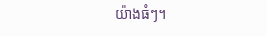យ៉ាងធំៗ។